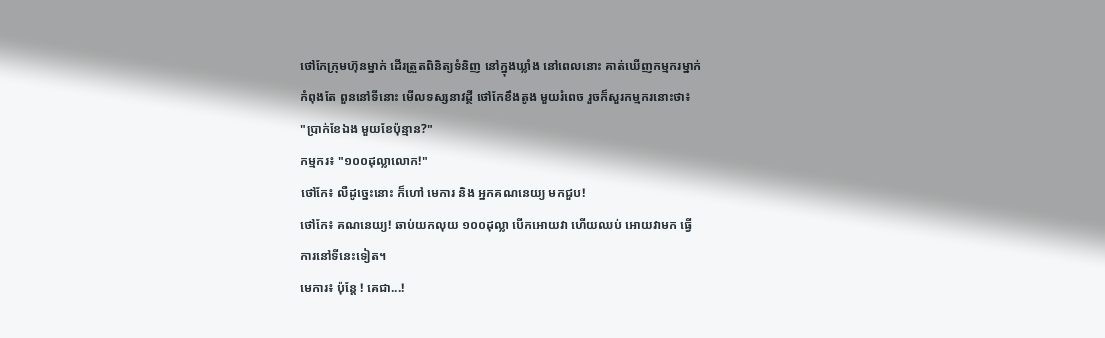ថៅកែក្រុមហ៊ុនម្នាក់ ដើរត្រួតពិនិត្យទំនិញ នៅក្នុងឃ្លាំង នៅពេលនោះ គាត់ឃើញកម្មករម្នាក់
កំពុងតែ ពួននៅទីនោះ មើលទស្សនាវដ្ថី ថៅកែខឹងតូង មួយរំពេច រួចក៏សួរកម្មករនោះថា៖
"ប្រាក់ខែឯង មួយខែប៉ុន្មាន?"
កម្មករ៖ "១០០ដុល្លាលោក!"
ថៅកែ៖ លឺដូច្នេះនោះ ក៏ហៅ មេការ និង អ្នកគណនេយ្យ មកជួប!
ថៅកែ៖ គណនេយ្យ! ឆាប់យកលុយ ១០០ដុល្លា បើកអោយវា ហើយឈប់ អោយវាមក ធ្វើ
ការនៅទីនេះទៀត។
មេការ៖ ប៉ុន្តែ ! គេជា...!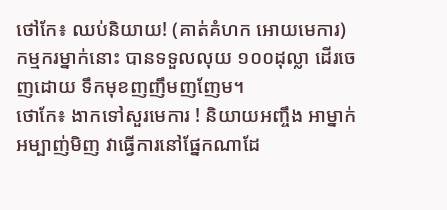ថៅកែ៖ ឈប់និយាយ! (គាត់គំហក អោយមេការ)
កម្មករម្នាក់នោះ បានទទួលលុយ ១០០ដុល្លា ដើរចេញដោយ ទឹកមុខញញឹមញញែម។
ថោកែ៖ ងាកទៅសួរមេការ ! និយាយអញ្ចឹង អាម្នាក់អម្បាញ់មិញ វាធ្វើការនៅផ្នែកណាដែ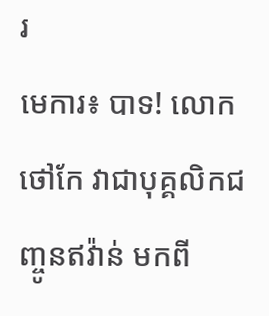រ
មេការ៖ បាទ! លោកថៅកែ វាជាបុគ្គលិកជញ្ចូនឥវ៉ាន់ មកពី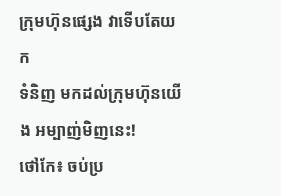ក្រុមហ៊ុនផ្សេង វាទើបតែយក
ទំនិញ មកដល់ក្រុមហ៊ុនយើង អម្បាញ់មិញនេះ!
ថៅកែ៖ ចប់ប្រ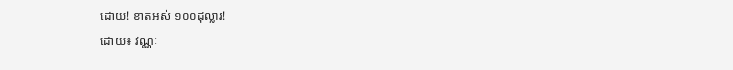ដោយ! ខាតអស់ ១០០ដុល្លារ!
ដោយ៖ វណ្ណៈ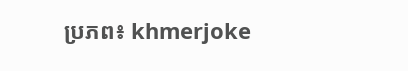ប្រភព៖ khmerjoke